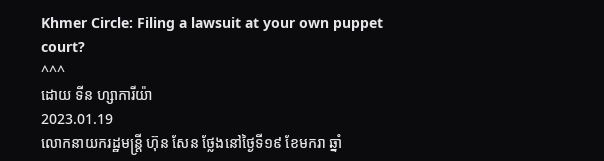Khmer Circle: Filing a lawsuit at your own puppet court?
^^^
ដោយ ទីន ហ្សាការីយ៉ា
2023.01.19
លោកនាយករដ្ឋមន្ត្រី ហ៊ុន សែន ថ្លែងនៅថ្ងៃទី១៩ ខែមករា ឆ្នាំ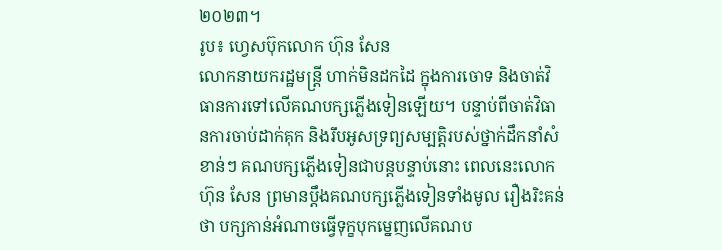២០២៣។
រូប៖ ហ្វេសប៊ុកលោក ហ៊ុន សែន
លោកនាយករដ្ឋមន្ត្រី ហាក់មិនដកដៃ ក្នុងការចោទ និងចាត់វិធានការទៅលើគណបក្សភ្លើងទៀនឡើយ។ បន្ទាប់ពីចាត់វិធានការចាប់ដាក់គុក និងរឹបអូសទ្រព្យសម្បត្តិរបស់ថ្នាក់ដឹកនាំសំខាន់ៗ គណបក្សភ្លើងទៀនជាបន្តបន្ទាប់នោះ ពេលនេះលោក ហ៊ុន សែន ព្រមានប្ដឹងគណបក្សភ្លើងទៀនទាំងមូល រឿងរិះគន់ថា បក្សកាន់អំណាចធ្វើទុក្ខបុកម្នេញលើគណប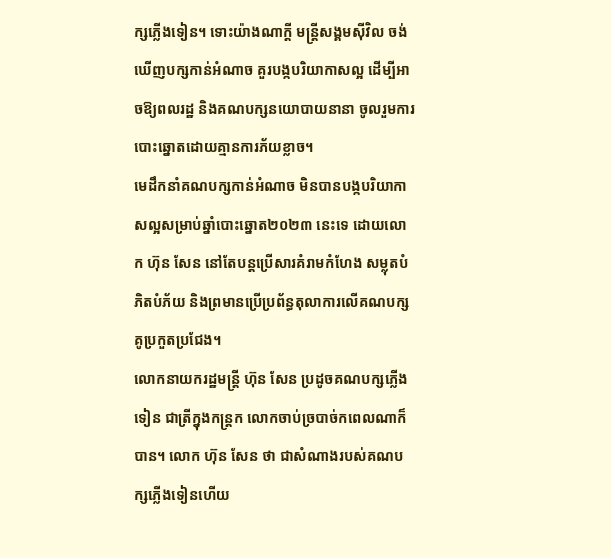ក្សភ្លើងទៀន។ ទោះយ៉ាងណាក្ដី មន្ត្រីសង្គមស៊ីវិល ចង់ឃើញបក្សកាន់អំណាច គួរបង្កបរិយាកាសល្អ ដើម្បីអាចឱ្យពលរដ្ឋ និងគណបក្សនយោបាយនានា ចូលរួមការបោះឆ្នោតដោយគ្មានការភ័យខ្លាច។
មេដឹកនាំគណបក្សកាន់អំណាច មិនបានបង្កបរិយាកាសល្អសម្រាប់ឆ្នាំបោះឆ្នោត២០២៣ នេះទេ ដោយលោក ហ៊ុន សែន នៅតែបន្តប្រើសារគំរាមកំហែង សម្លុតបំភិតបំភ័យ និងព្រមានប្រើប្រព័ន្ធតុលាការលើគណបក្សគូប្រកួតប្រជែង។
លោកនាយករដ្ឋមន្ត្រី ហ៊ុន សែន ប្រដូចគណបក្សភ្លើងទៀន ជាត្រីក្នុងកន្ត្រក លោកចាប់ច្របាច់កពេលណាក៏បាន។ លោក ហ៊ុន សែន ថា ជាសំណាងរបស់គណបក្សភ្លើងទៀនហើយ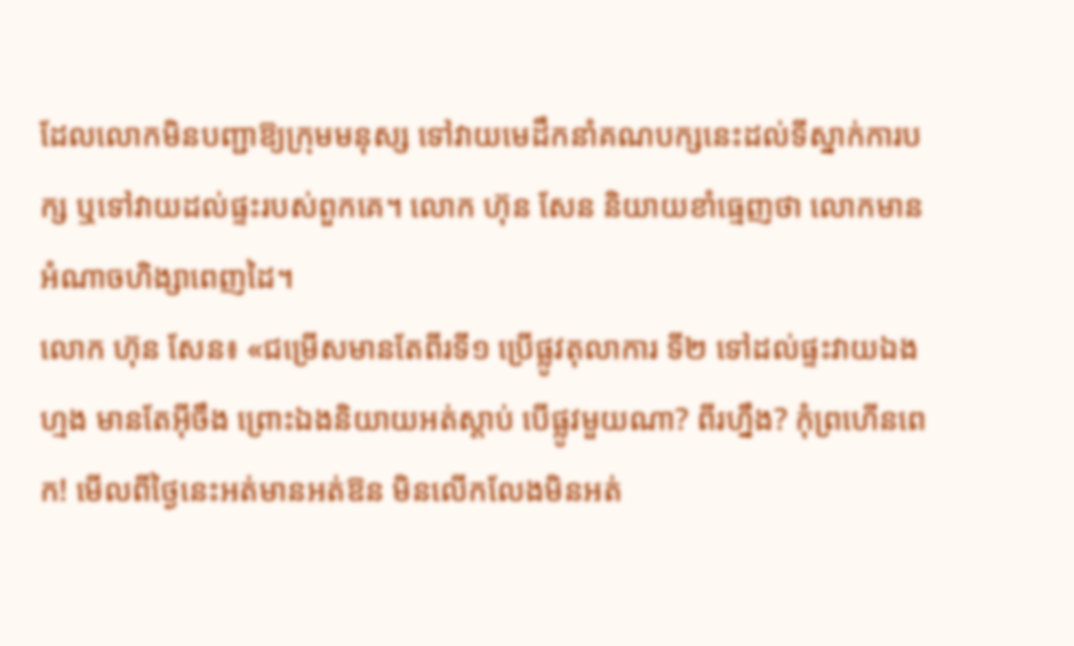ដែលលោកមិនបញ្ជាឱ្យក្រុមមនុស្ស ទៅវាយមេដឹកនាំគណបក្សនេះដល់ទីស្នាក់ការបក្ស ឬទៅវាយដល់ផ្ទះរបស់ពួកគេ។ លោក ហ៊ុន សែន និយាយខាំធ្មេញថា លោកមានអំណាចហិង្សាពេញដៃ។
លោក ហ៊ុន សែន៖ «ជម្រើសមានតែពីរទី១ ប្រើផ្លូវតុលាការ ទី២ ទៅដល់ផ្ទះវាយឯងហ្មង មានតែអ៊ីចឹង ព្រោះឯងនិយាយអត់ស្ដាប់ បើផ្លូវមួយណា? ពីរហ្នឹង? កុំព្រហើនពេក! មើលពីថ្ងៃនេះអត់មានអត់ឱន មិនលើកលែងមិនអត់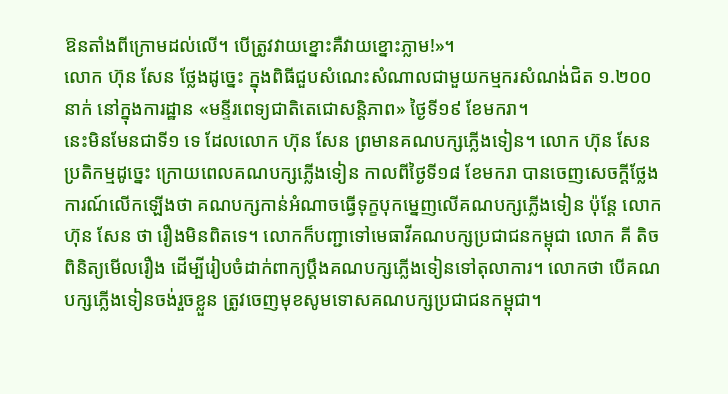ឱនតាំងពីក្រោមដល់លើ។ បើត្រូវវាយខ្នោះគឺវាយខ្នោះភ្លាម!»។
លោក ហ៊ុន សែន ថ្លែងដូច្នេះ ក្នុងពិធីជួបសំណេះសំណាលជាមួយកម្មករសំណង់ជិត ១.២០០នាក់ នៅក្នុងការដ្ឋាន «មន្ទីរពេទ្យជាតិតេជោសន្តិភាព» ថ្ងៃទី១៩ ខែមករា។
នេះមិនមែនជាទី១ ទេ ដែលលោក ហ៊ុន សែន ព្រមានគណបក្សភ្លើងទៀន។ លោក ហ៊ុន សែន ប្រតិកម្មដូច្នេះ ក្រោយពេលគណបក្សភ្លើងទៀន កាលពីថ្ងៃទី១៨ ខែមករា បានចេញសេចក្ដីថ្លែងការណ៍លើកឡើងថា គណបក្សកាន់អំណាចធ្វើទុក្ខបុកម្នេញលើគណបក្សភ្លើងទៀន ប៉ុន្តែ លោក ហ៊ុន សែន ថា រឿងមិនពិតទេ។ លោកក៏បញ្ជាទៅមេធាវីគណបក្សប្រជាជនកម្ពុជា លោក គី តិច ពិនិត្យមើលរឿង ដើម្បីរៀបចំដាក់ពាក្យប្ដឹងគណបក្សភ្លើងទៀនទៅតុលាការ។ លោកថា បើគណបក្សភ្លើងទៀនចង់រួចខ្លួន ត្រូវចេញមុខសូមទោសគណបក្សប្រជាជនកម្ពុជា។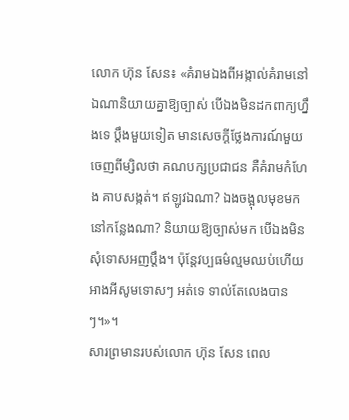លោក ហ៊ុន សែន៖ «គំរាមឯងពីអង្កាល់គំរាមនៅឯណានិយាយគ្នាឱ្យច្បាស់ បើឯងមិនដកពាក្យហ្នឹងទេ ប្ដឹងមួយទៀត មានសេចក្ដីថ្លែងការណ៍មួយចេញពីម្សិលថា គណបក្សប្រជាជន គឺគំរាមកំហែង គាបសង្កត់។ ឥឡូវឯណា? ឯងចង្អុលមុខមកនៅកន្លែងណា? និយាយឱ្យច្បាស់មក បើឯងមិនសុំទោសអញប្ដឹង។ ប៉ុន្តែវប្បធម៌ល្មមឈប់ហើយ អាងអីសូមទោសៗ អត់ទេ ទាល់តែលេងបានៗ។»។
សារព្រមានរបស់លោក ហ៊ុន សែន ពេល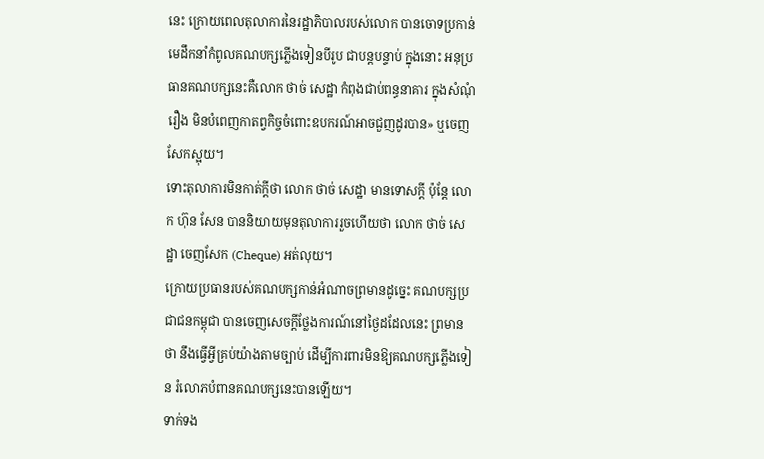នេះ ក្រោយពេលតុលាការនៃរដ្ឋាភិបាលរបស់លោក បានចោទប្រកាន់មេដឹកនាំកំពូលគណបក្សភ្លើងទៀនបីរូប ជាបន្តបន្ទាប់ ក្នុងនោះ អនុប្រធានគណបក្សនេះគឺលោក ថាច់ សេដ្ឋា កំពុងជាប់ពន្ធនាគារ ក្នុងសំណុំរឿង មិនបំពេញកាតព្វកិច្ចចំពោះឧបករណ៍អាចជួញដូរបាន» ឬចេញសែកស្អុយ។
ទោះតុលាការមិនកាត់ក្ដីថា លោក ថាច់ សេដ្ឋា មានទោសក្ដី ប៉ុន្តែ លោក ហ៊ុន សែន បាននិយាយមុនតុលាការរួចហើយថា លោក ថាច់ សេដ្ឋា ចេញសែក (Cheque) អត់លុយ។
ក្រោយប្រធានរបស់គណបក្សកាន់អំណាចព្រមានដូច្នេះ គណបក្សប្រជាជនកម្ពុជា បានចេញសេចក្ដីថ្លែងការណ៍នៅថ្ងៃដដែលនេះ ព្រមានថា នឹងធ្វើអ្វីគ្រប់យ៉ាងតាមច្បាប់ ដើម្បីការពារមិនឱ្យគណបក្សភ្លើងទៀន រំលោភបំពានគណបក្សនេះបានឡើយ។
ទាក់ទង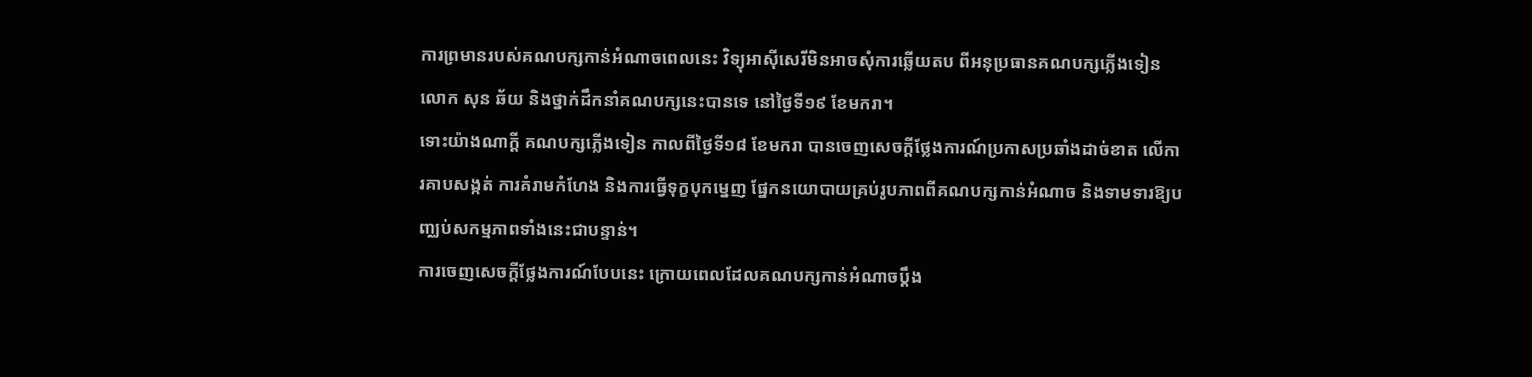ការព្រមានរបស់គណបក្សកាន់អំណាចពេលនេះ វិទ្យុអាស៊ីសេរីមិនអាចសុំការឆ្លើយតប ពីអនុប្រធានគណបក្សភ្លើងទៀន លោក សុន ឆ័យ និងថ្នាក់ដឹកនាំគណបក្សនេះបានទេ នៅថ្ងៃទី១៩ ខែមករា។
ទោះយ៉ាងណាក្ដី គណបក្សភ្លើងទៀន កាលពីថ្ងៃទី១៨ ខែមករា បានចេញសេចក្ដីថ្លែងការណ៍ប្រកាសប្រឆាំងដាច់ខាត លើការគាបសង្កត់ ការគំរាមកំហែង និងការធ្វើទុក្ខបុកម្នេញ ផ្នែកនយោបាយគ្រប់រូបភាពពីគណបក្សកាន់អំណាច និងទាមទារឱ្យបញ្ឈប់សកម្មភាពទាំងនេះជាបន្ទាន់។
ការចេញសេចក្ដីថ្លែងការណ៍បែបនេះ ក្រោយពេលដែលគណបក្សកាន់អំណាចប្ដឹង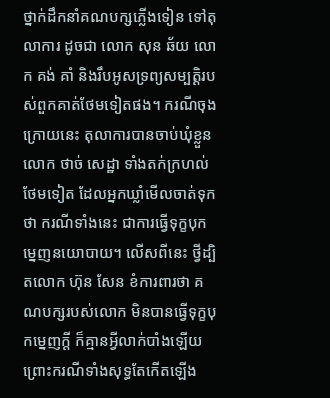ថ្នាក់ដឹកនាំគណបក្សភ្លើងទៀន ទៅតុលាការ ដូចជា លោក សុន ឆ័យ លោក គង់ គាំ និងរឹបអូសទ្រព្យសម្បត្តិរបស់ពួកគាត់ថែមទៀតផង។ ករណីចុងក្រោយនេះ តុលាការបានចាប់ឃុំខ្លួន លោក ថាច់ សេដ្ឋា ទាំងតក់ក្រហល់ថែមទៀត ដែលអ្នកឃ្លាំមើលចាត់ទុកថា ករណីទាំងនេះ ជាការធ្វើទុក្ខបុកម្នេញនយោបាយ។ លើសពីនេះ ថ្វីដ្បិតលោក ហ៊ុន សែន ខំការពារថា គណបក្សរបស់លោក មិនបានធ្វើទុក្ខបុកម្នេញក្ដី ក៏គ្មានអ្វីលាក់បាំងឡើយ ព្រោះករណីទាំងសុទ្ធតែកើតឡើង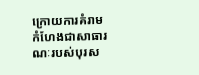ក្រោយការគំរាមកំហែងជាសាធារណៈរបស់បុរស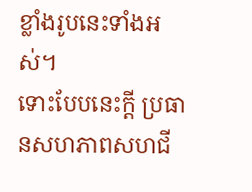ខ្លាំងរូបនេះទាំងអស់។
ទោះបែបនេះក្ដី ប្រធានសហភាពសហជី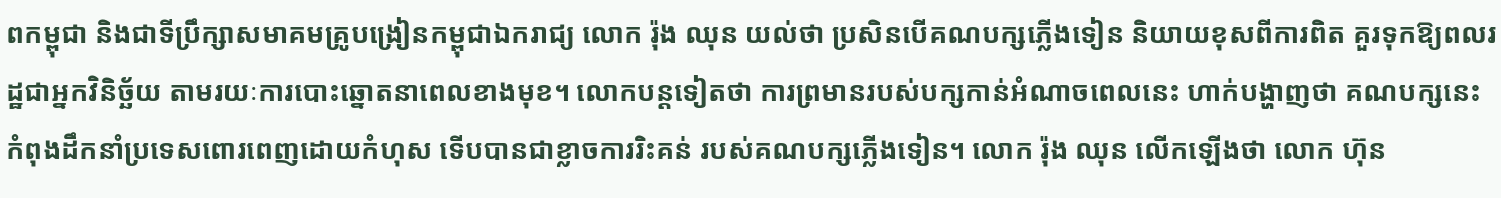ពកម្ពុជា និងជាទីប្រឹក្សាសមាគមគ្រូបង្រៀនកម្ពុជាឯករាជ្យ លោក រ៉ុង ឈុន យល់ថា ប្រសិនបើគណបក្សភ្លើងទៀន និយាយខុសពីការពិត គួរទុកឱ្យពលរដ្ឋជាអ្នកវិនិច្ឆ័យ តាមរយៈការបោះឆ្នោតនាពេលខាងមុខ។ លោកបន្តទៀតថា ការព្រមានរបស់បក្សកាន់អំណាចពេលនេះ ហាក់បង្ហាញថា គណបក្សនេះកំពុងដឹកនាំប្រទេសពោរពេញដោយកំហុស ទើបបានជាខ្លាចការរិះគន់ របស់គណបក្សភ្លើងទៀន។ លោក រ៉ុង ឈុន លើកឡើងថា លោក ហ៊ុន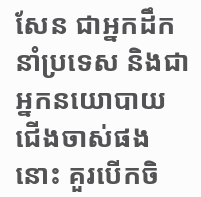សែន ជាអ្នកដឹកនាំប្រទេស និងជាអ្នកនយោបាយជើងចាស់ផងនោះ គួរបើកចិ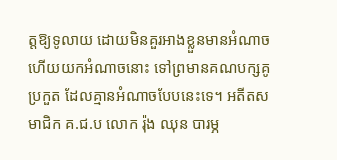ត្តឱ្យទូលាយ ដោយមិនគួរអាងខ្លួនមានអំណាច ហើយយកអំណាចនោះ ទៅព្រមានគណបក្សគូប្រកួត ដែលគ្មានអំណាចបែបនេះទេ។ អតីតសមាជិក គ.ជ.ប លោក រ៉ុង ឈុន បារម្ភ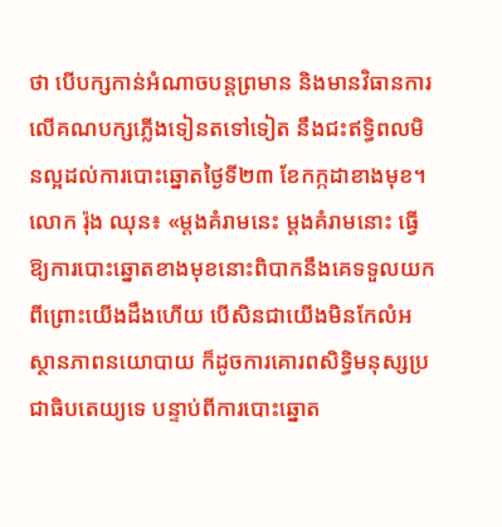ថា បើបក្សកាន់អំណាចបន្តព្រមាន និងមានវិធានការលើគណបក្សភ្លើងទៀនតទៅទៀត នឹងជះឥទ្ធិពលមិនល្អដល់ការបោះឆ្នោតថ្ងៃទី២៣ ខែកក្កដាខាងមុខ។
លោក រ៉ុង ឈុន៖ «ម្ដងគំរាមនេះ ម្ដងគំរាមនោះ ធ្វើឱ្យការបោះឆ្នោតខាងមុខនោះពិបាកនឹងគេទទួលយក ពីព្រោះយើងដឹងហើយ បើសិនជាយើងមិនកែលំអស្ថានភាពនយោបាយ ក៏ដូចការគោរពសិទ្ធិមនុស្សប្រជាធិបតេយ្យទេ បន្ទាប់ពីការបោះឆ្នោត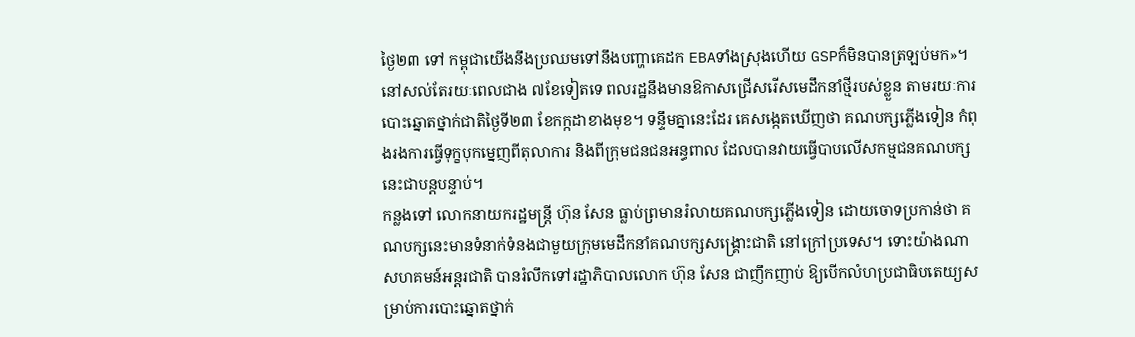ថ្ងៃ២៣ ទៅ កម្ពុជាយើងនឹងប្រឈមទៅនឹងបញ្ហាគេដក EBAទាំងស្រុងហើយ GSPក៏មិនបានត្រឡប់មក»។
នៅសល់តែរយៈពេលជាង ៧ខែទៀតទេ ពលរដ្ឋនឹងមានឱកាសជ្រើសរើសមេដឹកនាំថ្មីរបស់ខ្លួន តាមរយៈការបោះឆ្នោតថ្នាក់ជាតិថ្ងៃទី២៣ ខែកក្កដាខាងមុខ។ ទន្ទឹមគ្នានេះដែរ គេសង្កេតឃើញថា គណបក្សភ្លើងទៀន កំពុងរងការធ្វើទុក្ខបុកម្នេញពីតុលាការ និងពីក្រុមជនជនអន្ធពាល ដែលបានវាយធ្វើបាបលើសកម្មជនគណបក្សនេះជាបន្តបន្ទាប់។
កន្លងទៅ លោកនាយករដ្ឋមន្ត្រី ហ៊ុន សែន ធ្លាប់ព្រមានរំលាយគណបក្សភ្លើងទៀន ដោយចោទប្រកាន់ថា គណបក្សនេះមានទំនាក់ទំនងជាមួយក្រុមមេដឹកនាំគណបក្សសង្គ្រោះជាតិ នៅក្រៅប្រទេស។ ទោះយ៉ាងណា សហគមន៍អន្តរជាតិ បានរំលឹកទៅរដ្ឋាភិបាលលោក ហ៊ុន សែន ជាញឹកញាប់ ឱ្យបើកលំហប្រជាធិបតេយ្យសម្រាប់ការបោះឆ្នោតថ្នាក់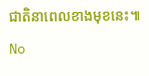ជាតិនាពេលខាងមុខនេះ៕
No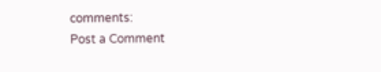comments:
Post a Comment